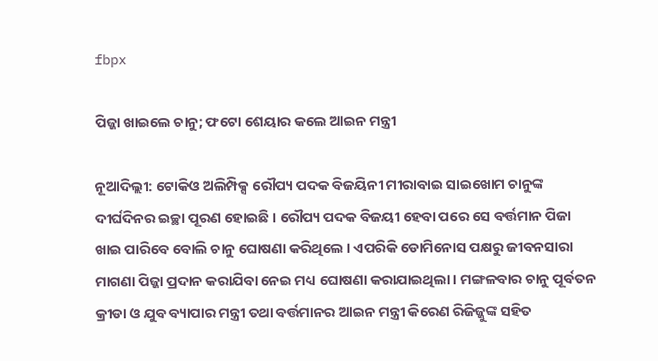fbpx

ପିଜ୍ଜା ଖାଇଲେ ଚାନୁ; ଫଟୋ ଶେୟାର କଲେ ଆଇନ ମନ୍ତ୍ରୀ

ନୂଆଦିଲ୍ଲୀ: ଟୋକିଓ ଅଲିମ୍ପିକ୍ସ ରୌପ୍ୟ ପଦକ ବିଜୟିନୀ ମୀରାବାଇ ସାଇଖୋମ ଚାନୁଙ୍କ ଦୀର୍ଘଦିନର ଇଚ୍ଛା ପୂରଣ ହୋଇଛି । ରୌପ୍ୟ ପଦକ ବିଜୟୀ ହେବା ପରେ ସେ ବର୍ତ୍ତମାନ ପିଜା ଖାଇ ପାରିବେ ବୋଲି ଚାନୁ ଘୋଷଣା କରିଥିଲେ । ଏପରିକି ଡୋମିନୋସ ପକ୍ଷରୁ ଜୀବନସାରା ମାଗଣା ପିଜ୍ଜା ପ୍ରଦାନ କରାଯିବା ନେଇ ମଧ୍ୟ ଘୋଷଣା କରାଯାଇଥିଲା । ମଙ୍ଗଳବାର ଚାନୁ ପୂର୍ବତନ କ୍ରୀଡା ଓ ଯୁବ ବ୍ୟାପାର ମନ୍ତ୍ରୀ ତଥା ବର୍ତ୍ତମାନର ଆଇନ ମନ୍ତ୍ରୀ କିରେଣ ରିଜିଜ୍ଜୁଙ୍କ ସହିତ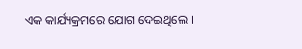ଏକ କାର୍ଯ୍ୟକ୍ରମରେ ଯୋଗ ଦେଇଥିଲେ ।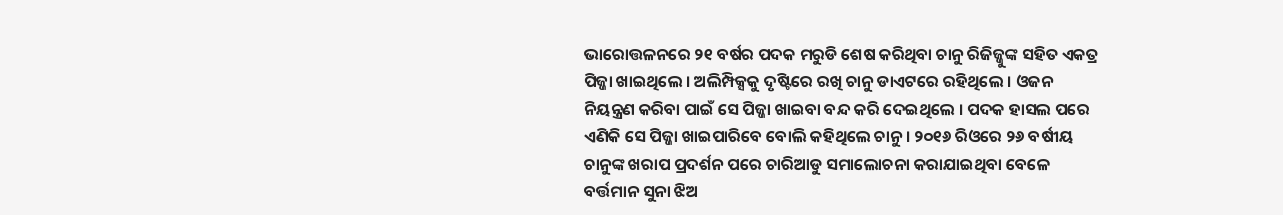ଭାରୋତ୍ତଳନରେ ୨୧ ବର୍ଷର ପଦକ ମରୁଡି ଶେଷ କରିଥିବା ଚାନୁ ରିଜିଜ୍ଜୁଙ୍କ ସହିତ ଏକତ୍ର ପିଜ୍ଜା ଖାଇଥିଲେ । ଅଲିମ୍ପିକ୍ସକୁ ଦୃଷ୍ଟିରେ ରଖି ଚାନୁ ଡାଏଟରେ ରହିଥିଲେ । ଓଜନ ନିୟନ୍ତ୍ରଣ କରିବା ପାଇଁ ସେ ପିଜ୍ଜା ଖାଇବା ବନ୍ଦ କରି ଦେଇଥିଲେ । ପଦକ ହାସଲ ପରେ ଏଣିକି ସେ ପିଜ୍ଜା ଖାଇପାରିବେ ବୋଲି କହିଥିଲେ ଚାନୁ । ୨୦୧୬ ରିଓରେ ୨୬ ବର୍ଷୀୟ ଚାନୁଙ୍କ ଖରାପ ପ୍ରଦର୍ଶନ ପରେ ଚାରିଆଡୁ ସମାଲୋଚନା କରାଯାଇଥିବା ବେଳେ ବର୍ତ୍ତମାନ ସୁନା ଝିଅ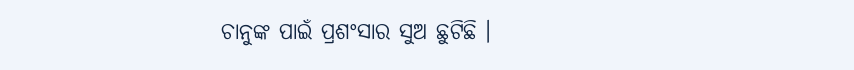ଚାନୁଙ୍କ ପାଇଁ ପ୍ରଶଂସାର ସୁଅ ଛୁଟିଛି ।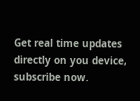Get real time updates directly on you device, subscribe now.